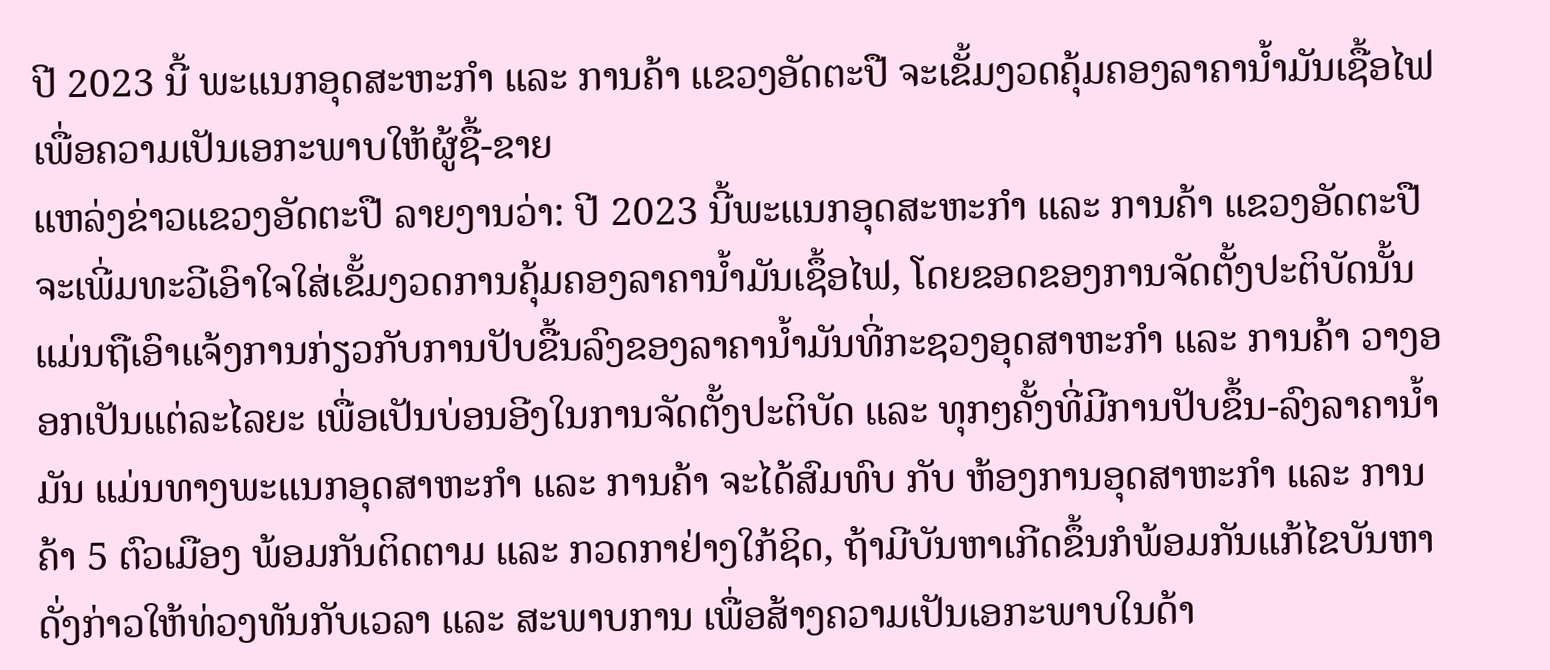ປີ 2023 ນີ້ ພະແນກອຸດສະຫະກໍາ ແລະ ການຄ້າ ແຂວງອັດຕະປື ຈະເຂັ້ມງວດຄຸ້ມຄອງລາຄານໍ້າມັນເຊື້ອໄຟ ເພື່ອຄວາມເປັນເອກະພາບໃຫ້ຜູ້ຊື້-ຂາຍ
ແຫລ່ງຂ່າວແຂວງອັດຕະປື ລາຍງານວ່າ: ປີ 2023 ນີ້ພະແນກອຸດສະຫະກໍາ ແລະ ການຄ້າ ແຂວງອັດຕະປື ຈະເພີ່ມທະວີເອົາໃຈໃສ່ເຂັ້ມງວດການຄຸ້ມຄອງລາຄານໍ້າມັນເຊຶ້ອໄຟ, ໂດຍຂອດຂອງການຈັດຕັ້ງປະຕິບັດນັ້ນແມ່ນຖືເອົາແຈ້ງການກ່ຽວກັບການປັບຂື້ນລົງຂອງລາຄານໍ້າມັນທີ່ກະຊວງອຸດສາຫະກຳ ແລະ ການຄ້າ ວາງອອກເປັນແຕ່ລະໄລຍະ ເພື່ອເປັນບ່ອນອີງໃນການຈັດຕັ້ງປະຕິບັດ ແລະ ທຸກໆຄັ້ງທີ່ມີການປັບຂຶ້ນ-ລົງລາຄານໍ້າມັນ ແມ່ນທາງພະແນກອຸດສາຫະກຳ ແລະ ການຄ້າ ຈະໄດ້ສົມທົບ ກັບ ຫ້ອງການອຸດສາຫະກຳ ແລະ ການຄ້າ 5 ຕົວເມືອງ ພ້ອມກັນຕິດຕາມ ແລະ ກວດກາຢ່າງໃກ້ຊິດ, ຖ້າມີບັນຫາເກີດຂຶ້ນກໍພ້ອມກັນແກ້ໄຂບັນຫາດັ່ງກ່າວໃຫ້ທ່ວງທັນກັບເວລາ ແລະ ສະພາບການ ເພື່ອສ້າງຄວາມເປັນເອກະພາບໃນດ້າ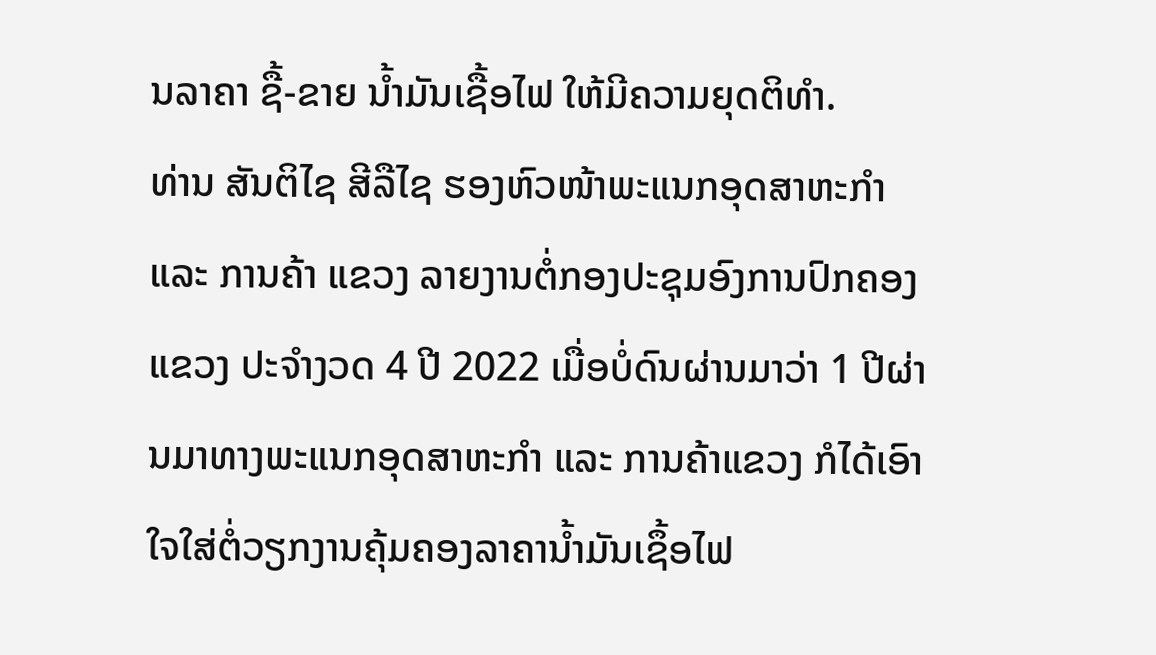ນລາຄາ ຊື້-ຂາຍ ນໍ້າມັນເຊື້ອໄຟ ໃຫ້ມີຄວາມຍຸດຕິທໍາ.
ທ່ານ ສັນຕິໄຊ ສີລືໄຊ ຮອງຫົວໜ້າພະແນກອຸດສາຫະກຳ ແລະ ການຄ້າ ແຂວງ ລາຍງານຕໍ່ກອງປະຊຸມອົງການປົກຄອງແຂວງ ປະຈໍາງວດ 4 ປີ 2022 ເມື່ອບໍ່ດົນຜ່ານມາວ່າ 1 ປີຜ່ານມາທາງພະແນກອຸດສາຫະກຳ ແລະ ການຄ້າແຂວງ ກໍໄດ້ເອົາໃຈໃສ່ຕໍ່ວຽກງານຄຸ້ມຄອງລາຄານໍ້າມັນເຊຶ້ອໄຟ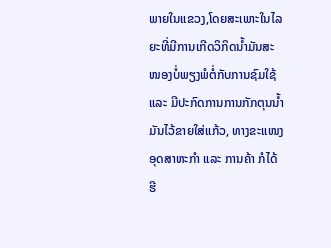ພາຍໃນແຂວງ,ໂດຍສະເພາະໃນໄລຍະທີ່ມີການເກີດວິກິດນໍ້າມັນສະໜອງບໍ່ພຽງພໍຕໍ່ກັບການຊົມໃຊ້ ແລະ ມີປະກົດການການກັກຕຸນນໍ້າມັນໄວ້ຂາຍໃສ່ແກ້ວ, ທາງຂະແໜງອຸດສາຫະກຳ ແລະ ການຄ້າ ກໍໄດ້ຮີ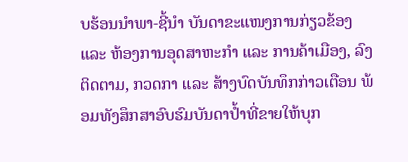ບຮ້ອນນໍາພາ-ຊີ້ນໍາ ບັນດາຂະແໜງການກ່ຽວຂ້ອງ ແລະ ຫ້ອງການອຸດສາຫະກຳ ແລະ ການຄ້າເມືອງ, ລົງຕິດຕາມ, ກວດກາ ແລະ ສ້າງບົດບັນທຶກກ່າວເຕືອນ ພ້ອມທັງສຶກສາອົບຮົມບັນດາປໍ້າທີ່ຂາຍໃຫ້ບຸກ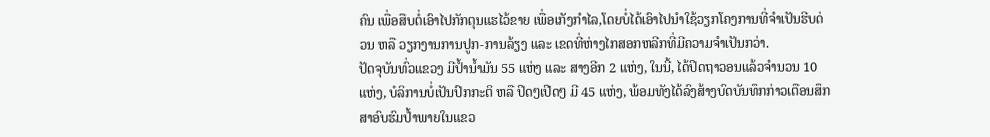ຄົນ ເພື່ອສືບຕໍ່ເອົາໄປກັກຕຸນແຮໄວ້ຂາຍ ເພື່ອເກັງກຳໄລ,ໂດຍບໍ່ໄດ້ເອົາໄປນຳໃຊ້ວຽກໂຄງການທີ່ຈຳເປັນຮີບດ່ວນ ຫລື ວຽກງານການປູກ-ການລ້ຽງ ແລະ ເຂດທີ່ຫ່າງໄກສອກຫລີກທີ່ມີຄວາມຈຳເປັນກວ່າ.
ປັດຈຸບັນທົ່ວແຂວງ ມີປໍ້ານໍ້າມັນ 55 ແຫ່ງ ແລະ ສາງອີກ 2 ແຫ່ງ, ໃນນີ້, ໄດ້ປິດຖາວອນແລ້ວຈຳນວນ 10 ແຫ່ງ, ບໍລິການບໍ່ເປັນປົກກະຕິ ຫລື ປິດໆເປີດໆ ມີ 45 ແຫ່ງ, ພ້ອມທັງໄດ້ລົງສ້າງບົດບັນທຶກກ່າວເຕືອນສຶກສາອົບຮົມປໍ້າພາຍໃນແຂວ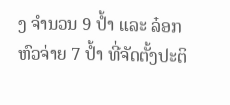ງ ຈຳນວນ 9 ປໍ້າ ແລະ ລ໋ອກຫົວຈ່າຍ 7 ປໍ້າ ທີ່ຈັດຕັ້ງປະຕິ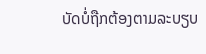ບັດບໍ່ຖືກຕ້ອງຕາມລະບຽບ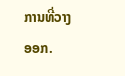ການທີ່ວາງອອກ.